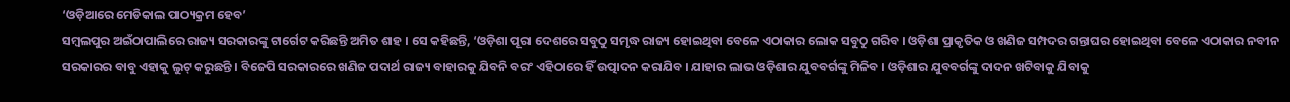‘ଓଡ଼ିଆରେ ମେଡିକାଲ ପାଠ୍ୟକ୍ରମ ହେବ’
ସମ୍ବଲପୁର ଅଇଁଠାପାଲିରେ ରାଜ୍ୟ ସରକାରଙ୍କୁ ଟାର୍ଗେଟ କରିଛନ୍ତି ଅମିତ ଶାହ । ସେ କହିଛନ୍ତି, ‘ଓଡ଼ିଶା ପୂରା ଦେଶରେ ସବୁଠୁ ସମୃଦ୍ଧ ରାଜ୍ୟ ହୋଇଥିବା ବେଳେ ଏଠାକାର ଲୋକ ସବୁଠୁ ଗରିବ । ଓଡ଼ିଶା ପ୍ରାକୃତିକ ଓ ଖଣିଜ ସମ୍ପଦର ଗନ୍ତାଘର ହୋଇଥିବା ବେଳେ ଏଠାକାର ନବୀନ ସରକାରର ବାବୁ ଏହାକୁ ଲୁଟ୍ କରୁଛନ୍ତି । ବିଜେପି ସରକାରରେ ଖଣିଜ ପଦାର୍ଥ ରାଜ୍ୟ ବାହାରକୁ ଯିବନି ବରଂ ଏହିଠାରେ ହିଁ ଉତ୍ପାଦନ କରାଯିବ । ଯାହାର ଲାଭ ଓଡ଼ିଶାର ଯୁବବର୍ଗଙ୍କୁ ମିଳିବ । ଓଡ଼ିଶାର ଯୁବବର୍ଗଙ୍କୁ ଦାଦନ ଖଟିବାକୁ ଯିବାକୁ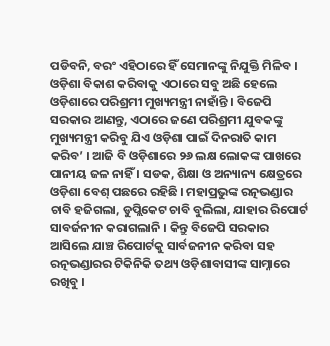ପଡିବନି, ବରଂ ଏହିଠାରେ ହିଁ ସେମାନଙ୍କୁ ନିଯୁକ୍ତି ମିଳିବ । ଓଡ଼ିଶା ବିକାଶ କରିବାକୁ ଏଠାରେ ସବୁ ଅଛି ହେଲେ ଓଡ଼ିଶାରେ ପରିଶ୍ରମୀ ମୁଖ୍ୟମନ୍ତ୍ରୀ ନାହାଁନ୍ତି । ବିଜେପି ସରକାର ଆଣନ୍ତୁ, ଏଠାରେ ଜଣେ ପରିଶ୍ରମୀ ଯୁବକଙ୍କୁ ମୁଖ୍ୟମନ୍ତ୍ରୀ କରିବୁ ଯିଏ ଓଡ଼ିଶା ପାଇଁ ଦିନରାତି କାମ କରିବ’ । ଆଜି ବି ଓଡ଼ିଶାରେ ୨୬ ଲକ୍ଷ ଲୋକଙ୍କ ପାଖରେ ପାନୀୟ ଜଳ ନାହିଁ । ସଡକ, ଶିକ୍ଷା ଓ ଅନ୍ୟାନ୍ୟ କ୍ଷେତ୍ରରେ ଓଡ଼ିଶା ବେଶ୍ ପଛରେ ରହିଛି । ମହାପ୍ରଭୁଙ୍କ ରତ୍ନଭଣ୍ଡାର ଚାବି ହଜିଗଲା, ଡୁପ୍ଲିକେଟ ଚାବି ବୁଲିଲା, ଯାହାର ରିପୋର୍ଟ ସାବର୍ଜନୀନ କରାଗଲାନି । କିନ୍ତୁ ବିଜେପି ସରକାର ଆସିଲେ ଯାଞ୍ଚ ରିପୋର୍ଟକୁ ସାର୍ବଜନୀନ କରିବା ସହ ରତ୍ନଭଣ୍ଡାରର ଟିକିନିକି ତଥ୍ୟ ଓଡ଼ିଶାବାସୀଙ୍କ ସାମ୍ନାରେ ରଖିବୁ ।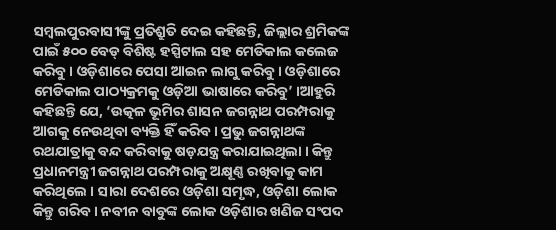ସମ୍ବଲପୁରବାସୀଙ୍କୁ ପ୍ରତିଶ୍ରୁତି ଦେଇ କହିଛନ୍ତି, ଜିଲ୍ଲାର ଶ୍ରମିକଙ୍କ ପାଇଁ ୫୦୦ ବେଡ୍ ବିଶିଷ୍ଟ ହସ୍ପିଟାଲ ସହ ମେଡିକାଲ କଲେଜ କରିବୁ । ଓଡ଼ିଶାରେ ପେସା ଆଇନ ଲାଗୁ କରିବୁ । ଓଡ଼ିଶାରେ ମେଡିକାଲ ପାଠ୍ୟକ୍ରମକୁ ଓଡ଼ିଆ ଭାଷାରେ କରିବୁ’ ।ଆହୁରି କହିଛନ୍ତି ଯେ, ‘ଉତ୍କଳ ଭୂମିର ଶାସନ ଜଗନ୍ନାଥ ପରମ୍ପରାକୁ ଆଗକୁ ନେଉଥିବା ବ୍ୟକ୍ତି ହିଁ କରିବ । ପ୍ରଭୁ ଜଗନ୍ନାଥଙ୍କ ରଥଯାତ୍ରାକୁ ବନ୍ଦ କରିବାକୁ ଷଡ଼ଯନ୍ତ୍ର କରାଯାଇଥିଲା । କିନ୍ତୁ ପ୍ରଧାନମନ୍ତ୍ରୀ ଜଗନ୍ନାଥ ପରମ୍ପରାକୁ ଅକ୍ଷୂଣ୍ଣ ରଖିବାକୁ କାମ କରିଥିଲେ । ସାରା ଦେଶରେ ଓଡ଼ିଶା ସମୃଦ୍ଧ, ଓଡ଼ିଶା ଲୋକ କିନ୍ତୁ ଗରିବ । ନବୀନ ବାବୁଙ୍କ ଲୋକ ଓଡ଼ିଶାର ଖଣିଜ ସଂପଦ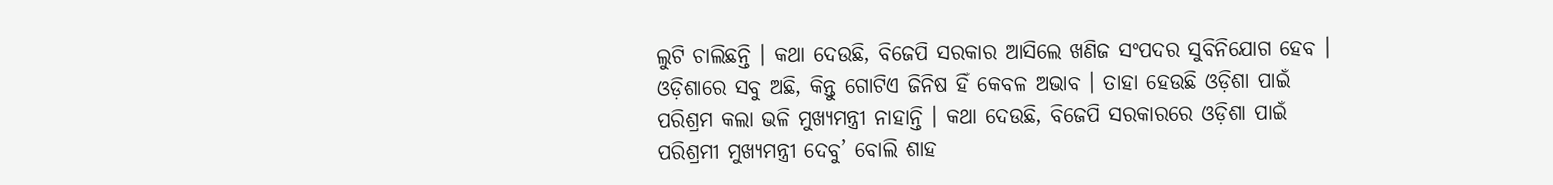ଲୁଟି ଚାଲିଛନ୍ତି । କଥା ଦେଉଛି, ବିଜେପି ସରକାର ଆସିଲେ ଖଣିଜ ସଂପଦର ସୁବିନିଯୋଗ ହେବ । ଓଡ଼ିଶାରେ ସବୁ ଅଛି, କିନ୍ତୁ ଗୋଟିଏ ଜିନିଷ ହିଁ କେବଳ ଅଭାବ । ତାହା ହେଉଛି ଓଡ଼ିଶା ପାଇଁ ପରିଶ୍ରମ କଲା ଭଳି ମୁଖ୍ୟମନ୍ତ୍ରୀ ନାହାନ୍ତି । କଥା ଦେଉଛି, ବିଜେପି ସରକାରରେ ଓଡ଼ିଶା ପାଇଁ ପରିଶ୍ରମୀ ମୁଖ୍ୟମନ୍ତ୍ରୀ ଦେବୁ’ ବୋଲି ଶାହ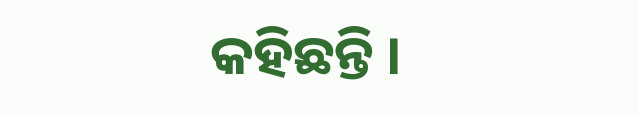କହିଛନ୍ତି ।